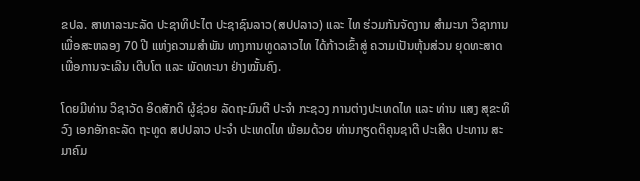ຂປລ. ສາທາລະນະລັດ ປະຊາທິປະໄຕ ປະຊາຊົນລາວ(ສປປລາວ) ແລະ ໄທ ຮ່ວມກັນຈັດງານ ສຳມະນາ ວິຊາການ ເພື່ອສະຫລອງ 70 ປີ ແຫ່ງຄວາມສຳພັນ ທາງການທູດລາວໄທ ໄດ້ກ້າວເຂົ້າສູ່ ຄວາມເປັນຫຸ້ນສ່ວນ ຍຸດທະສາດ ເພື່ອການຈະເລີນ ເຕີບໂຕ ແລະ ພັດທະນາ ຢ່າງໝັ້ນຄົງ.

ໂດຍມີທ່ານ ວິຊາວັດ ອິດສັກດິ ຜູ້ຊ່ວຍ ລັດຖະມົນຕີ ປະຈຳ ກະຊວງ ການຕ່າງປະເທດໄທ ແລະ ທ່ານ ແສງ ສຸຂະທິວົງ ເອກອັກຄະລັດ ຖະທູດ ສປປລາວ ປະຈຳ ປະເທດໄທ ພ້ອມດ້ວຍ ທ່ານກຽດຕິຄຸນຊາຕີ ປະເສີດ ປະທານ ສະມາຄົມ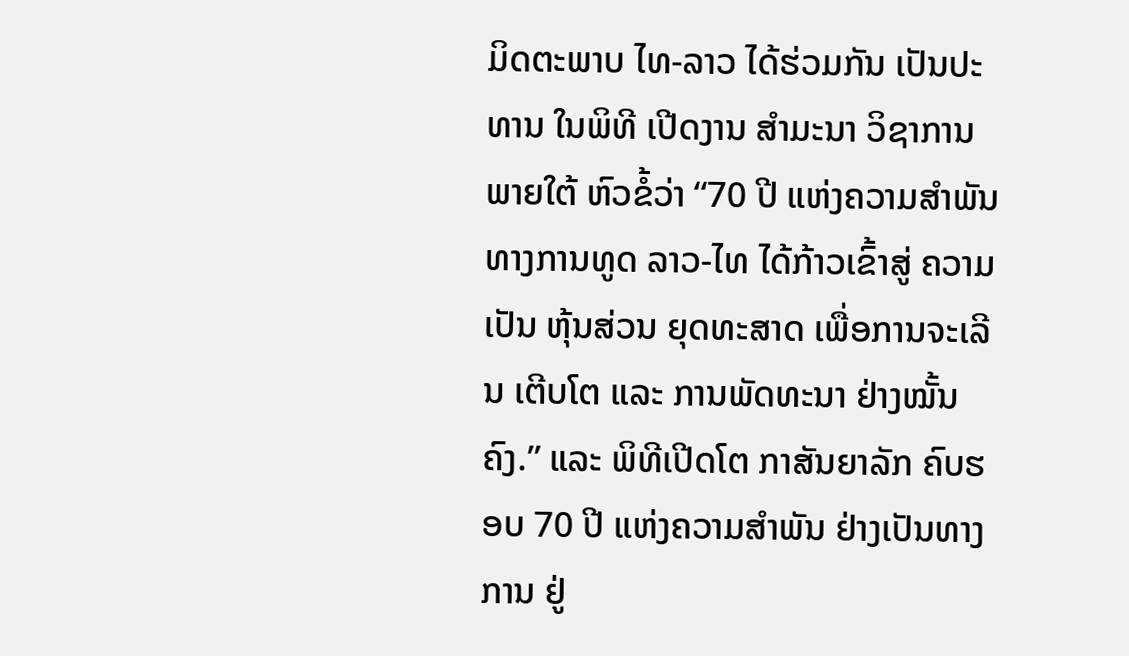ມິດຕະພາບ ໄທ-ລາວ ໄດ້ຮ່ວມກັນ ເປັນປະທານ ໃນພິທີ ເປີດງານ ສຳມະນາ ວິຊາການ ພາຍໃຕ້ ຫົວຂໍ້ວ່າ “70 ປີ ແຫ່ງຄວາມສຳພັນ ທາງການທູດ ລາວ-ໄທ ໄດ້ກ້າວເຂົ້າສູ່ ຄວາມເປັນ ຫຸ້ນສ່ວນ ຍຸດທະສາດ ເພື່ອການຈະເລີນ ເຕີບໂຕ ແລະ ການພັດທະນາ ຢ່າງໝັ້ນຄົງ.” ແລະ ພິທີເປີດໂຕ ກາສັນຍາລັກ ຄົບຮອບ 70 ປີ ແຫ່ງຄວາມສຳພັນ ຢ່າງເປັນທາງການ ຢູ່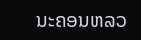ນະຄອນຫລວ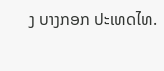ງ ບາງກອກ ປະເທດໄທ.